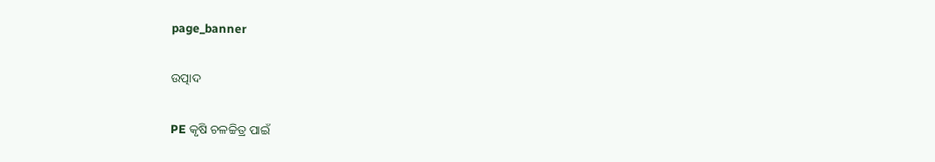page_banner

ଉତ୍ପାଦ

PE କୃଷି ଚଳଚ୍ଚିତ୍ର ପାଇଁ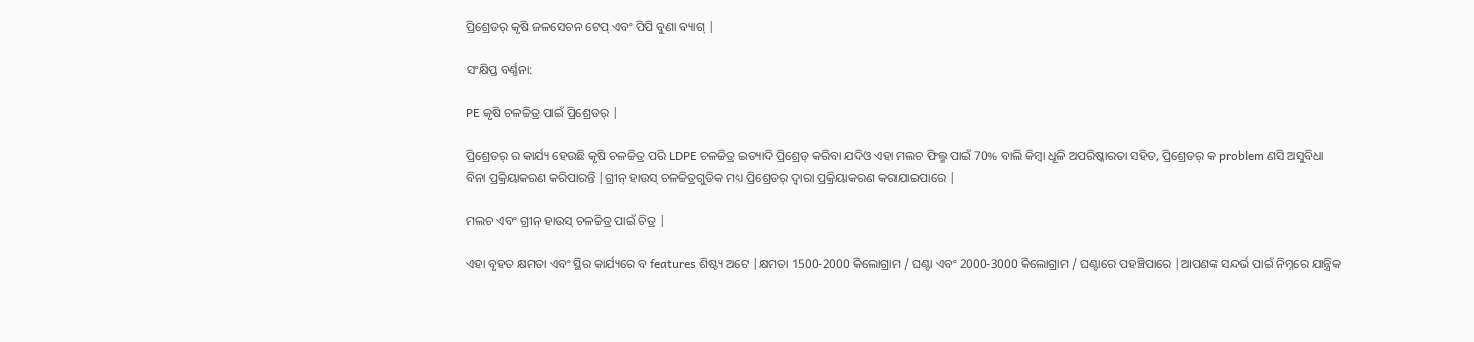ପ୍ରିଶ୍ରେଡର୍ କୃଷି ଜଳସେଚନ ଟେପ୍ ଏବଂ ପିପି ବୁଣା ବ୍ୟାଗ୍ |

ସଂକ୍ଷିପ୍ତ ବର୍ଣ୍ଣନା:

PE କୃଷି ଚଳଚ୍ଚିତ୍ର ପାଇଁ ପ୍ରିଶ୍ରେଡର୍ |

ପ୍ରିଶ୍ରେଡର୍ ର କାର୍ଯ୍ୟ ହେଉଛି କୃଷି ଚଳଚ୍ଚିତ୍ର ପରି LDPE ଚଳଚ୍ଚିତ୍ର ଇତ୍ୟାଦି ପ୍ରିଶ୍ରେଡ୍ କରିବା ଯଦିଓ ଏହା ମଲଚ ଫିଲ୍ମ ପାଇଁ 70% ବାଲି କିମ୍ବା ଧୂଳି ଅପରିଷ୍କାରତା ସହିତ, ପ୍ରିଶ୍ରେଡର୍ କ problem ଣସି ଅସୁବିଧା ବିନା ପ୍ରକ୍ରିୟାକରଣ କରିପାରନ୍ତି |ଗ୍ରୀନ୍ ହାଉସ୍ ଚଳଚ୍ଚିତ୍ରଗୁଡିକ ମଧ୍ୟ ପ୍ରିଶ୍ରେଡର୍ ଦ୍ୱାରା ପ୍ରକ୍ରିୟାକରଣ କରାଯାଇପାରେ |

ମଲଚ ଏବଂ ଗ୍ରୀନ୍ ହାଉସ୍ ଚଳଚ୍ଚିତ୍ର ପାଇଁ ଚିତ୍ର |

ଏହା ବୃହତ କ୍ଷମତା ଏବଂ ସ୍ଥିର କାର୍ଯ୍ୟରେ ବ features ଶିଷ୍ଟ୍ୟ ଅଟେ |କ୍ଷମତା 1500-2000 କିଲୋଗ୍ରାମ / ଘଣ୍ଟା ଏବଂ 2000-3000 କିଲୋଗ୍ରାମ / ଘଣ୍ଟାରେ ପହଞ୍ଚିପାରେ |ଆପଣଙ୍କ ସନ୍ଦର୍ଭ ପାଇଁ ନିମ୍ନରେ ଯାନ୍ତ୍ରିକ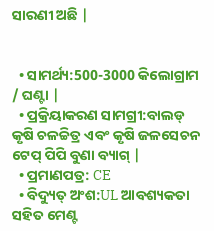ସାରଣୀ ଅଛି |


  • ସାମର୍ଥ୍ୟ:500-3000 କିଲୋଗ୍ରାମ / ଘଣ୍ଟା |
  • ପ୍ରକ୍ରିୟାକରଣ ସାମଗ୍ରୀ:ବାଲଡ୍ କୃଷି ଚଳଚ୍ଚିତ୍ର ଏବଂ କୃଷି ଜଳସେଚନ ଟେପ୍ ପିପି ବୁଣା ବ୍ୟାଗ୍ |
  • ପ୍ରମାଣପତ୍ର: CE
  • ବିଦ୍ୟୁତ୍ ଅଂଶ:UL ଆବଶ୍ୟକତା ସହିତ ମେଣ୍ଟ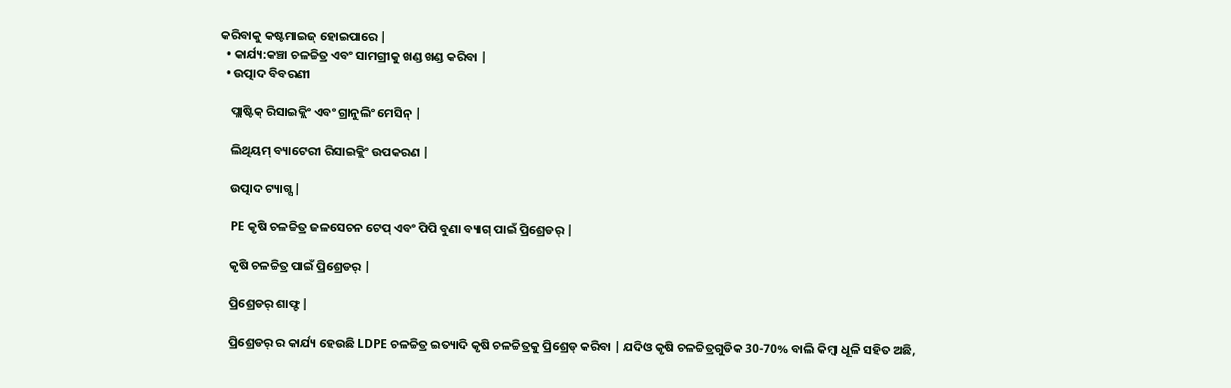କରିବାକୁ କଷ୍ଟମାଇଜ୍ ହୋଇପାରେ |
  • କାର୍ଯ୍ୟ:କଞ୍ଚା ଚଳଚ୍ଚିତ୍ର ଏବଂ ସାମଗ୍ରୀକୁ ଖଣ୍ଡ ଖଣ୍ଡ କରିବା |
  • ଉତ୍ପାଦ ବିବରଣୀ

    ପ୍ଲାଷ୍ଟିକ୍ ରିସାଇକ୍ଲିଂ ଏବଂ ଗ୍ରାନୁଲିଂ ମେସିନ୍ |

    ଲିଥିୟମ୍ ବ୍ୟାଟେରୀ ରିସାଇକ୍ଲିଂ ଉପକରଣ |

    ଉତ୍ପାଦ ଟ୍ୟାଗ୍ସ |

    PE କୃଷି ଚଳଚ୍ଚିତ୍ର ଜଳସେଚନ ଟେପ୍ ଏବଂ ପିପି ବୁଣା ବ୍ୟାଗ୍ ପାଇଁ ପ୍ରିଶ୍ରେଡର୍ |

    କୃଷି ଚଳଚ୍ଚିତ୍ର ପାଇଁ ପ୍ରିଶ୍ରେଡର୍ |

    ପ୍ରିଶ୍ରେଡର୍ ଶାଫ୍ଟ |

    ପ୍ରିଶ୍ରେଡର୍ ର କାର୍ଯ୍ୟ ହେଉଛି LDPE ଚଳଚ୍ଚିତ୍ର ଇତ୍ୟାଦି କୃଷି ଚଳଚ୍ଚିତ୍ରକୁ ପ୍ରିଶ୍ରେଡ୍ କରିବା | ଯଦିଓ କୃଷି ଚଳଚ୍ଚିତ୍ରଗୁଡିକ 30-70% ବାଲି କିମ୍ବା ଧୂଳି ସହିତ ଅଛି,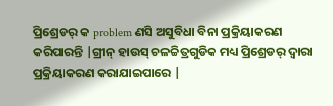ପ୍ରିଶ୍ରେଡର୍ କ problem ଣସି ଅସୁବିଧା ବିନା ପ୍ରକ୍ରିୟାକରଣ କରିପାରନ୍ତି |ଗ୍ରୀନ୍ ହାଉସ୍ ଚଳଚ୍ଚିତ୍ରଗୁଡିକ ମଧ୍ୟ ପ୍ରିଶ୍ରେଡର୍ ଦ୍ୱାରା ପ୍ରକ୍ରିୟାକରଣ କରାଯାଇପାରେ |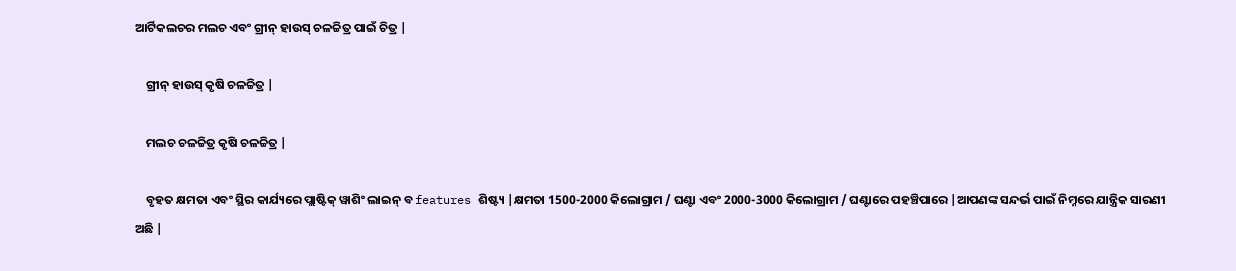ଆର୍ଟିକଲଚର ମଲଚ ଏବଂ ଗ୍ରୀନ୍ ହାଉସ୍ ଚଳଚ୍ଚିତ୍ର ପାଇଁ ଚିତ୍ର |

    ଗ୍ରୀନ୍ ହାଉସ୍ କୃଷି ଚଳଚ୍ଚିତ୍ର |

    ମଲଚ ଚଳଚ୍ଚିତ୍ର କୃଷି ଚଳଚ୍ଚିତ୍ର |

    ବୃହତ କ୍ଷମତା ଏବଂ ସ୍ଥିର କାର୍ଯ୍ୟରେ ପ୍ଲାଷ୍ଟିକ୍ ୱାଶିଂ ଲାଇନ୍ ବ features ଶିଷ୍ଟ୍ୟ |କ୍ଷମତା 1500-2000 କିଲୋଗ୍ରାମ / ଘଣ୍ଟା ଏବଂ 2000-3000 କିଲୋଗ୍ରାମ / ଘଣ୍ଟାରେ ପହଞ୍ଚିପାରେ |ଆପଣଙ୍କ ସନ୍ଦର୍ଭ ପାଇଁ ନିମ୍ନରେ ଯାନ୍ତ୍ରିକ ସାରଣୀ ଅଛି |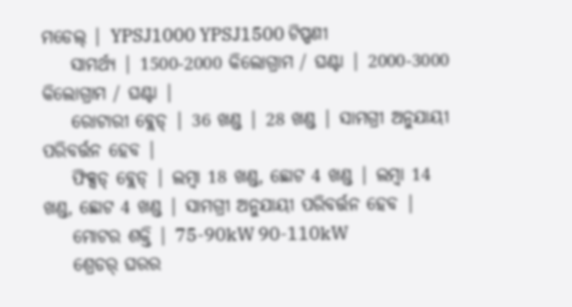ମଡେଲ୍ | YPSJ1000 YPSJ1500 ଟିପ୍ପଣୀ
    ସାମର୍ଥ୍ୟ | 1500-2000 କିଲୋଗ୍ରାମ / ଘଣ୍ଟା | 2000-3000 କିଲୋଗ୍ରାମ / ଘଣ୍ଟା |
    ରୋଟାରୀ ବ୍ଲେଡ୍ | 36 ଖଣ୍ଡ | 28 ଖଣ୍ଡ | ସାମଗ୍ରୀ ଅନୁଯାୟୀ ପରିବର୍ତ୍ତନ ହେବ |
    ଫିକ୍ସଡ୍ ବ୍ଲେଡ୍ | ଲମ୍ବା 18 ଖଣ୍ଡ, ଛୋଟ 4 ଖଣ୍ଡ | ଲମ୍ବା 14 ଖଣ୍ଡ, ଛୋଟ 4 ଖଣ୍ଡ | ସାମଗ୍ରୀ ଅନୁଯାୟୀ ପରିବର୍ତ୍ତନ ହେବ |
    ମୋଟର ଶକ୍ତି | 75-90kW 90-110kW
    ଶ୍ରେଡର୍ ଘରର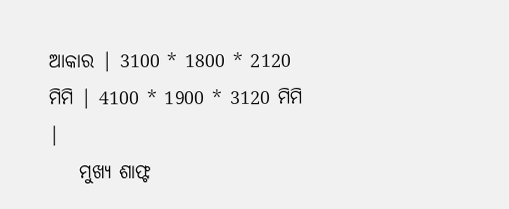ଆକାର | 3100 * 1800 * 2120 ମିମି | 4100 * 1900 * 3120 ମିମି |
    ମୁଖ୍ୟ ଶାଫ୍ଟ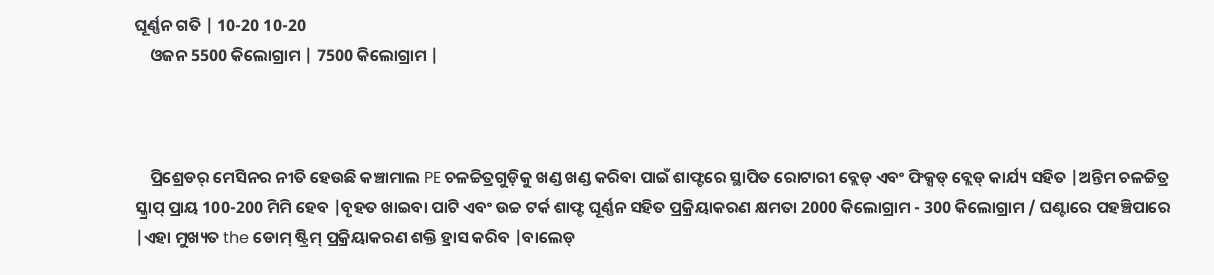ଘୂର୍ଣ୍ଣନ ଗତି | 10-20 10-20
    ଓଜନ 5500 କିଲୋଗ୍ରାମ | 7500 କିଲୋଗ୍ରାମ |



    ପ୍ରିଶ୍ରେଡର୍ ମେସିନର ନୀତି ହେଉଛି କଞ୍ଚାମାଲ PE ଚଳଚ୍ଚିତ୍ରଗୁଡ଼ିକୁ ଖଣ୍ଡ ଖଣ୍ଡ କରିବା ପାଇଁ ଶାଫ୍ଟରେ ସ୍ଥାପିତ ରୋଟାରୀ ବ୍ଲେଡ୍ ଏବଂ ଫିକ୍ସଡ୍ ବ୍ଲେଡ୍ କାର୍ଯ୍ୟ ସହିତ |ଅନ୍ତିମ ଚଳଚ୍ଚିତ୍ର ସ୍କ୍ରାପ୍ ପ୍ରାୟ 100-200 ମିମି ହେବ |ବୃହତ ଖାଇବା ପାଟି ଏବଂ ଉଚ୍ଚ ଟର୍କ ଶାଫ୍ଟ ଘୂର୍ଣ୍ଣନ ସହିତ ପ୍ରକ୍ରିୟାକରଣ କ୍ଷମତା 2000 କିଲୋଗ୍ରାମ - 300 କିଲୋଗ୍ରାମ / ଘଣ୍ଟାରେ ପହଞ୍ଚିପାରେ |ଏହା ମୁଖ୍ୟତ the ଡୋମ୍ ଷ୍ଟ୍ରିମ୍ ପ୍ରକ୍ରିୟାକରଣ ଶକ୍ତି ହ୍ରାସ କରିବ |ବାଲେଡ୍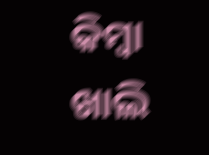କିମ୍ବା ଖାଲି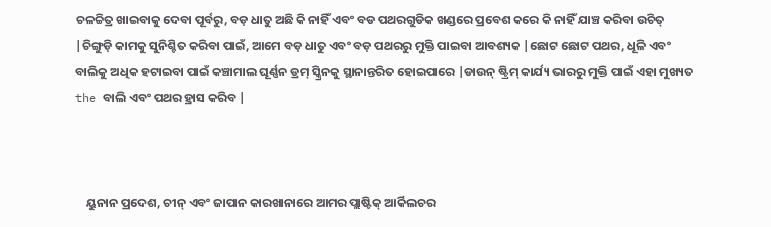ଚଳଚ୍ଚିତ୍ର ଖାଇବାକୁ ଦେବା ପୂର୍ବରୁ, ବଡ଼ ଧାତୁ ଅଛି କି ନାହିଁ ଏବଂ ବଡ ପଥରଗୁଡିକ ଖଣ୍ଡରେ ପ୍ରବେଶ କରେ କି ନାହିଁ ଯାଞ୍ଚ କରିବା ଉଚିତ୍ |ଚିଙ୍ଗୁଡ଼ି କାମକୁ ସୁନିଶ୍ଚିତ କରିବା ପାଇଁ, ଆମେ ବଡ଼ ଧାତୁ ଏବଂ ବଡ଼ ପଥରରୁ ମୁକ୍ତି ପାଇବା ଆବଶ୍ୟକ |ଛୋଟ ଛୋଟ ପଥର, ଧୂଳି ଏବଂ ବାଲିକୁ ଅଧିକ ହଟାଇବା ପାଇଁ କଞ୍ଚାମାଲ ଘୂର୍ଣ୍ଣନ ଡ୍ରମ୍ ସ୍କ୍ରିନକୁ ସ୍ଥାନାନ୍ତରିତ ହୋଇପାରେ |ଡାଉନ୍ ଷ୍ଟ୍ରିମ୍ କାର୍ଯ୍ୟ ଭାରରୁ ମୁକ୍ତି ପାଇଁ ଏହା ମୁଖ୍ୟତ the ବାଲି ଏବଂ ପଥର ହ୍ରାସ କରିବ |



    ୟୁନାନ ପ୍ରଦେଶ, ଚୀନ୍ ଏବଂ ଜାପାନ କାରଖାନାରେ ଆମର ପ୍ଲାଷ୍ଟିକ୍ ଆର୍କିଲଚର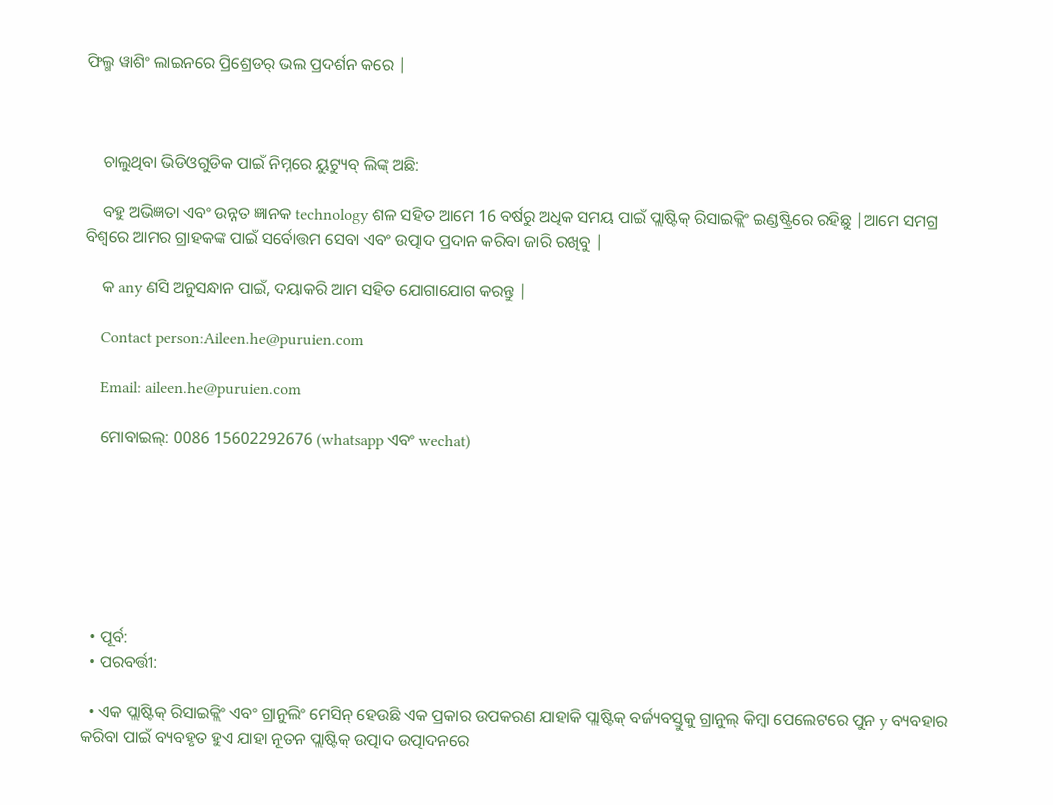ଫିଲ୍ମ ୱାଶିଂ ଲାଇନରେ ପ୍ରିଶ୍ରେଡର୍ ଭଲ ପ୍ରଦର୍ଶନ କରେ |



    ଚାଲୁଥିବା ଭିଡିଓଗୁଡିକ ପାଇଁ ନିମ୍ନରେ ୟୁଟ୍ୟୁବ୍ ଲିଙ୍କ୍ ଅଛି:

    ବହୁ ଅଭିଜ୍ଞତା ଏବଂ ଉନ୍ନତ ଜ୍ଞାନକ technology ଶଳ ସହିତ ଆମେ 16 ବର୍ଷରୁ ଅଧିକ ସମୟ ପାଇଁ ପ୍ଲାଷ୍ଟିକ୍ ରିସାଇକ୍ଲିଂ ଇଣ୍ଡଷ୍ଟ୍ରିରେ ରହିଛୁ |ଆମେ ସମଗ୍ର ବିଶ୍ୱରେ ଆମର ଗ୍ରାହକଙ୍କ ପାଇଁ ସର୍ବୋତ୍ତମ ସେବା ଏବଂ ଉତ୍ପାଦ ପ୍ରଦାନ କରିବା ଜାରି ରଖିବୁ |

    କ any ଣସି ଅନୁସନ୍ଧାନ ପାଇଁ, ଦୟାକରି ଆମ ସହିତ ଯୋଗାଯୋଗ କରନ୍ତୁ |

    Contact person:Aileen.he@puruien.com

    Email: aileen.he@puruien.com

    ମୋବାଇଲ୍: 0086 15602292676 (whatsapp ଏବଂ wechat)







  • ପୂର୍ବ:
  • ପରବର୍ତ୍ତୀ:

  • ଏକ ପ୍ଲାଷ୍ଟିକ୍ ରିସାଇକ୍ଲିଂ ଏବଂ ଗ୍ରାନୁଲିଂ ମେସିନ୍ ହେଉଛି ଏକ ପ୍ରକାର ଉପକରଣ ଯାହାକି ପ୍ଲାଷ୍ଟିକ୍ ବର୍ଜ୍ୟବସ୍ତୁକୁ ଗ୍ରାନୁଲ୍ କିମ୍ବା ପେଲେଟରେ ପୁନ y ବ୍ୟବହାର କରିବା ପାଇଁ ବ୍ୟବହୃତ ହୁଏ ଯାହା ନୂତନ ପ୍ଲାଷ୍ଟିକ୍ ଉତ୍ପାଦ ଉତ୍ପାଦନରେ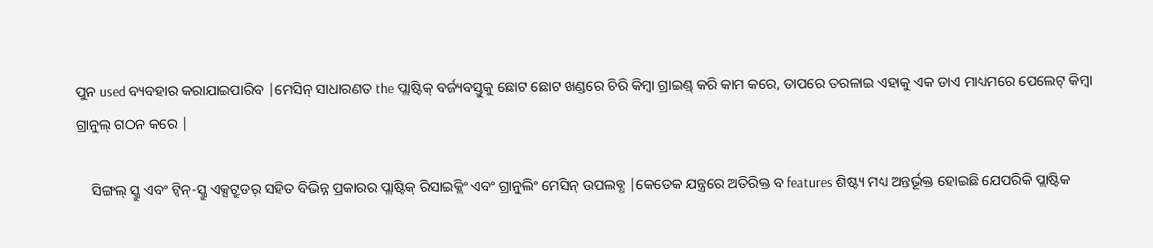ପୁନ used ବ୍ୟବହାର କରାଯାଇପାରିବ |ମେସିନ୍ ସାଧାରଣତ the ପ୍ଲାଷ୍ଟିକ୍ ବର୍ଜ୍ୟବସ୍ତୁକୁ ଛୋଟ ଛୋଟ ଖଣ୍ଡରେ ଚିରି କିମ୍ବା ଗ୍ରାଇଣ୍ଡ୍ କରି କାମ କରେ, ତାପରେ ତରଳାଇ ଏହାକୁ ଏକ ଡାଏ ମାଧ୍ୟମରେ ପେଲେଟ୍ କିମ୍ବା ଗ୍ରାନୁଲ୍ ଗଠନ କରେ |

    ସିଙ୍ଗଲ୍ ସ୍କ୍ରୁ ଏବଂ ଟ୍ୱିନ୍-ସ୍କ୍ରୁ ଏକ୍ସଟ୍ରୁଡର୍ ସହିତ ବିଭିନ୍ନ ପ୍ରକାରର ପ୍ଲାଷ୍ଟିକ୍ ରିସାଇକ୍ଲିଂ ଏବଂ ଗ୍ରାନୁଲିଂ ମେସିନ୍ ଉପଲବ୍ଧ |କେତେକ ଯନ୍ତ୍ରରେ ଅତିରିକ୍ତ ବ features ଶିଷ୍ଟ୍ୟ ମଧ୍ୟ ଅନ୍ତର୍ଭୂକ୍ତ ହୋଇଛି ଯେପରିକି ପ୍ଲାଷ୍ଟିକ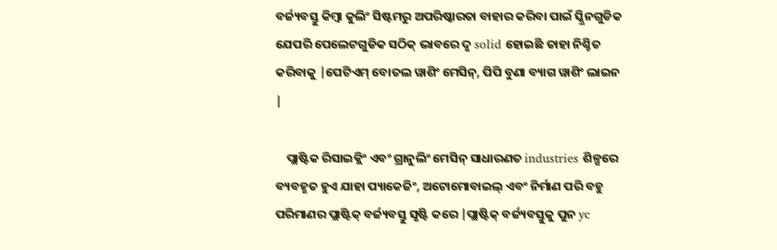ବର୍ଜ୍ୟବସ୍ତୁ କିମ୍ବା କୁଲିଂ ସିଷ୍ଟମରୁ ଅପରିଷ୍କାରତା ବାହାର କରିବା ପାଇଁ ସ୍କ୍ରିନଗୁଡିକ ଯେପରି ପେଲେଟଗୁଡିକ ସଠିକ୍ ଭାବରେ ଦୃ solid ହୋଇଛି ତାହା ନିଶ୍ଚିତ କରିବାକୁ |ପେଟିଏମ୍ ବୋତଲ ୱାଶିଂ ମେସିନ୍, ପିପି ବୁଣା ବ୍ୟାଗ ୱାଶିଂ ଲାଇନ |

    ପ୍ଲାଷ୍ଟିକ ରିସାଇକ୍ଲିଂ ଏବଂ ଗ୍ରାନୁଲିଂ ମେସିନ୍ ସାଧାରଣତ industries ଶିଳ୍ପରେ ବ୍ୟବହୃତ ହୁଏ ଯାହା ପ୍ୟାକେଜିଂ, ଅଟୋମୋବାଇଲ୍ ଏବଂ ନିର୍ମାଣ ପରି ବହୁ ପରିମାଣର ପ୍ଲାଷ୍ଟିକ୍ ବର୍ଜ୍ୟବସ୍ତୁ ସୃଷ୍ଟି କରେ |ପ୍ଲାଷ୍ଟିକ୍ ବର୍ଜ୍ୟବସ୍ତୁକୁ ପୁନ yc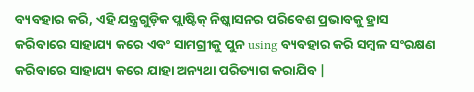ବ୍ୟବହାର କରି, ଏହି ଯନ୍ତ୍ରଗୁଡ଼ିକ ପ୍ଲାଷ୍ଟିକ୍ ନିଷ୍କାସନର ପରିବେଶ ପ୍ରଭାବକୁ ହ୍ରାସ କରିବାରେ ସାହାଯ୍ୟ କରେ ଏବଂ ସାମଗ୍ରୀକୁ ପୁନ using ବ୍ୟବହାର କରି ସମ୍ବଳ ସଂରକ୍ଷଣ କରିବାରେ ସାହାଯ୍ୟ କରେ ଯାହା ଅନ୍ୟଥା ପରିତ୍ୟାଗ କରାଯିବ |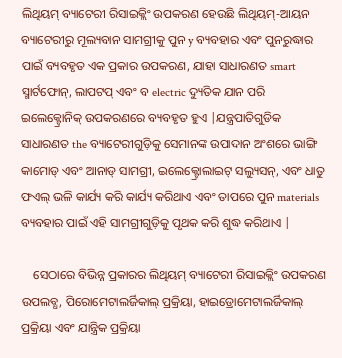ଲିଥିୟମ୍ ବ୍ୟାଟେରୀ ରିସାଇକ୍ଲିଂ ଉପକରଣ ହେଉଛି ଲିଥିୟମ୍-ଆୟନ ବ୍ୟାଟେରୀରୁ ମୂଲ୍ୟବାନ ସାମଗ୍ରୀକୁ ପୁନ y ବ୍ୟବହାର ଏବଂ ପୁନରୁଦ୍ଧାର ପାଇଁ ବ୍ୟବହୃତ ଏକ ପ୍ରକାର ଉପକରଣ, ଯାହା ସାଧାରଣତ smart ସ୍ମାର୍ଟଫୋନ୍, ଲାପଟପ୍ ଏବଂ ବ electric ଦ୍ୟୁତିକ ଯାନ ପରି ଇଲେକ୍ଟ୍ରୋନିକ୍ ଉପକରଣରେ ବ୍ୟବହୃତ ହୁଏ |ଯନ୍ତ୍ରପାତିଗୁଡିକ ସାଧାରଣତ the ବ୍ୟାଟେରୀଗୁଡ଼ିକୁ ସେମାନଙ୍କ ଉପାଦାନ ଅଂଶରେ ଭାଙ୍ଗି କାମୋଡ୍ ଏବଂ ଆନାଡ୍ ସାମଗ୍ରୀ, ଇଲେକ୍ଟ୍ରୋଲାଇଟ୍ ସଲ୍ୟୁସନ୍, ଏବଂ ଧାତୁ ଫଏଲ୍ ଭଳି କାର୍ଯ୍ୟ କରି କାର୍ଯ୍ୟ କରିଥାଏ ଏବଂ ତାପରେ ପୁନ materials ବ୍ୟବହାର ପାଇଁ ଏହି ସାମଗ୍ରୀଗୁଡ଼ିକୁ ପୃଥକ କରି ଶୁଦ୍ଧ କରିଥାଏ |

    ସେଠାରେ ବିଭିନ୍ନ ପ୍ରକାରର ଲିଥିୟମ୍ ବ୍ୟାଟେରୀ ରିସାଇକ୍ଲିଂ ଉପକରଣ ଉପଲବ୍ଧ, ପିରୋମେଟାଲର୍ଜିକାଲ୍ ପ୍ରକ୍ରିୟା, ହାଇଡ୍ରୋମେଟାଲର୍ଜିକାଲ୍ ପ୍ରକ୍ରିୟା ଏବଂ ଯାନ୍ତ୍ରିକ ପ୍ରକ୍ରିୟା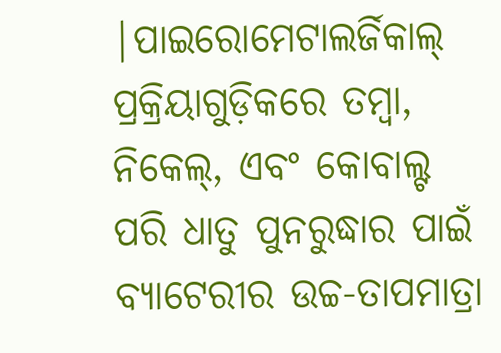|ପାଇରୋମେଟାଲର୍ଜିକାଲ୍ ପ୍ରକ୍ରିୟାଗୁଡ଼ିକରେ ତମ୍ବା, ନିକେଲ୍, ଏବଂ କୋବାଲ୍ଟ ପରି ଧାତୁ ପୁନରୁଦ୍ଧାର ପାଇଁ ବ୍ୟାଟେରୀର ଉଚ୍ଚ-ତାପମାତ୍ରା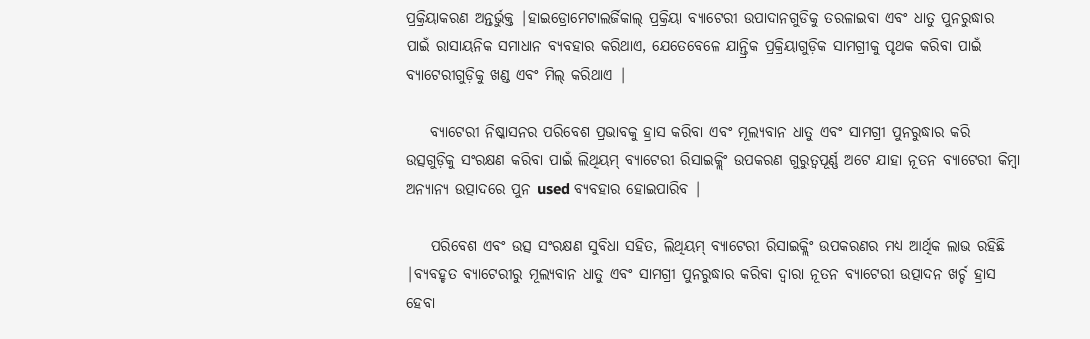ପ୍ରକ୍ରିୟାକରଣ ଅନ୍ତର୍ଭୁକ୍ତ |ହାଇଡ୍ରୋମେଟାଲର୍ଜିକାଲ୍ ପ୍ରକ୍ରିୟା ବ୍ୟାଟେରୀ ଉପାଦାନଗୁଡିକୁ ତରଳାଇବା ଏବଂ ଧାତୁ ପୁନରୁଦ୍ଧାର ପାଇଁ ରାସାୟନିକ ସମାଧାନ ବ୍ୟବହାର କରିଥାଏ, ଯେତେବେଳେ ଯାନ୍ତ୍ରିକ ପ୍ରକ୍ରିୟାଗୁଡ଼ିକ ସାମଗ୍ରୀକୁ ପୃଥକ କରିବା ପାଇଁ ବ୍ୟାଟେରୀଗୁଡ଼ିକୁ ଖଣ୍ଡ ଏବଂ ମିଲ୍ କରିଥାଏ |

    ବ୍ୟାଟେରୀ ନିଷ୍କାସନର ପରିବେଶ ପ୍ରଭାବକୁ ହ୍ରାସ କରିବା ଏବଂ ମୂଲ୍ୟବାନ ଧାତୁ ଏବଂ ସାମଗ୍ରୀ ପୁନରୁଦ୍ଧାର କରି ଉତ୍ସଗୁଡ଼ିକୁ ସଂରକ୍ଷଣ କରିବା ପାଇଁ ଲିଥିୟମ୍ ବ୍ୟାଟେରୀ ରିସାଇକ୍ଲିଂ ଉପକରଣ ଗୁରୁତ୍ୱପୂର୍ଣ୍ଣ ଅଟେ ଯାହା ନୂତନ ବ୍ୟାଟେରୀ କିମ୍ବା ଅନ୍ୟାନ୍ୟ ଉତ୍ପାଦରେ ପୁନ used ବ୍ୟବହାର ହୋଇପାରିବ |

    ପରିବେଶ ଏବଂ ଉତ୍ସ ସଂରକ୍ଷଣ ସୁବିଧା ସହିତ, ଲିଥିୟମ୍ ବ୍ୟାଟେରୀ ରିସାଇକ୍ଲିଂ ଉପକରଣର ମଧ୍ୟ ଆର୍ଥିକ ଲାଭ ରହିଛି |ବ୍ୟବହୃତ ବ୍ୟାଟେରୀରୁ ମୂଲ୍ୟବାନ ଧାତୁ ଏବଂ ସାମଗ୍ରୀ ପୁନରୁଦ୍ଧାର କରିବା ଦ୍ୱାରା ନୂତନ ବ୍ୟାଟେରୀ ଉତ୍ପାଦନ ଖର୍ଚ୍ଚ ହ୍ରାସ ହେବା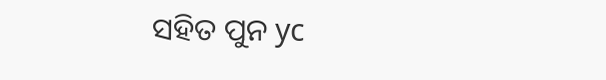ସହିତ ପୁନ yc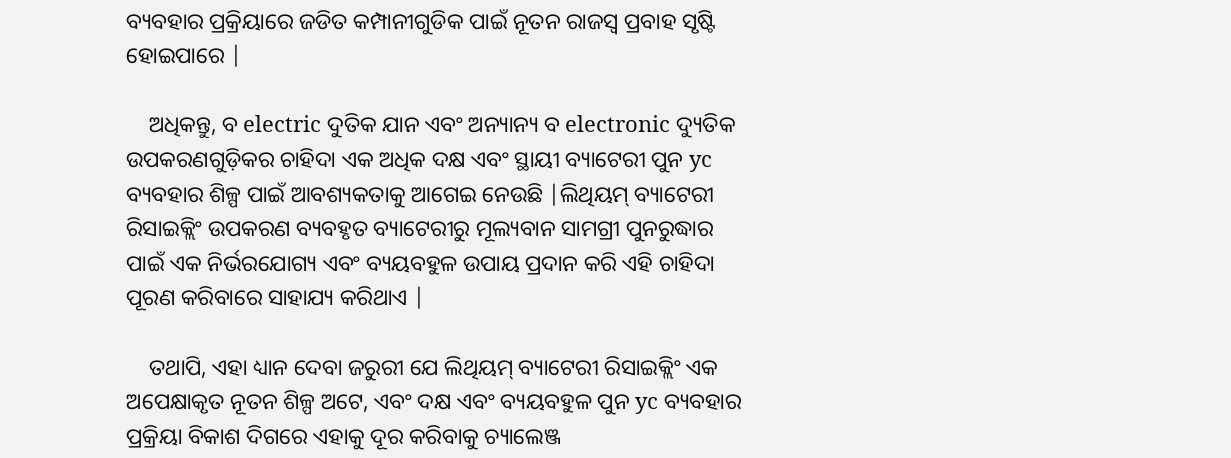ବ୍ୟବହାର ପ୍ରକ୍ରିୟାରେ ଜଡିତ କମ୍ପାନୀଗୁଡିକ ପାଇଁ ନୂତନ ରାଜସ୍ୱ ପ୍ରବାହ ସୃଷ୍ଟି ହୋଇପାରେ |

    ଅଧିକନ୍ତୁ, ବ electric ଦୁତିକ ଯାନ ଏବଂ ଅନ୍ୟାନ୍ୟ ବ electronic ଦ୍ୟୁତିକ ଉପକରଣଗୁଡ଼ିକର ଚାହିଦା ଏକ ଅଧିକ ଦକ୍ଷ ଏବଂ ସ୍ଥାୟୀ ବ୍ୟାଟେରୀ ପୁନ yc ବ୍ୟବହାର ଶିଳ୍ପ ପାଇଁ ଆବଶ୍ୟକତାକୁ ଆଗେଇ ନେଉଛି |ଲିଥିୟମ୍ ବ୍ୟାଟେରୀ ରିସାଇକ୍ଲିଂ ଉପକରଣ ବ୍ୟବହୃତ ବ୍ୟାଟେରୀରୁ ମୂଲ୍ୟବାନ ସାମଗ୍ରୀ ପୁନରୁଦ୍ଧାର ପାଇଁ ଏକ ନିର୍ଭରଯୋଗ୍ୟ ଏବଂ ବ୍ୟୟବହୁଳ ଉପାୟ ପ୍ରଦାନ କରି ଏହି ଚାହିଦା ପୂରଣ କରିବାରେ ସାହାଯ୍ୟ କରିଥାଏ |

    ତଥାପି, ଏହା ଧ୍ୟାନ ଦେବା ଜରୁରୀ ଯେ ଲିଥିୟମ୍ ବ୍ୟାଟେରୀ ରିସାଇକ୍ଲିଂ ଏକ ଅପେକ୍ଷାକୃତ ନୂତନ ଶିଳ୍ପ ଅଟେ, ଏବଂ ଦକ୍ଷ ଏବଂ ବ୍ୟୟବହୁଳ ପୁନ yc ବ୍ୟବହାର ପ୍ରକ୍ରିୟା ବିକାଶ ଦିଗରେ ଏହାକୁ ଦୂର କରିବାକୁ ଚ୍ୟାଲେଞ୍ଜ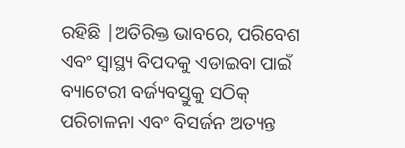ରହିଛି |ଅତିରିକ୍ତ ଭାବରେ, ପରିବେଶ ଏବଂ ସ୍ୱାସ୍ଥ୍ୟ ବିପଦକୁ ଏଡାଇବା ପାଇଁ ବ୍ୟାଟେରୀ ବର୍ଜ୍ୟବସ୍ତୁକୁ ସଠିକ୍ ପରିଚାଳନା ଏବଂ ବିସର୍ଜନ ଅତ୍ୟନ୍ତ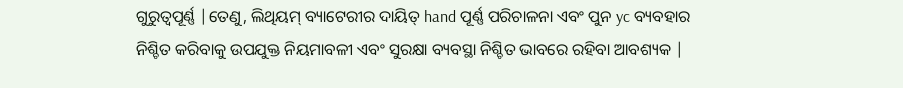ଗୁରୁତ୍ୱପୂର୍ଣ୍ଣ |ତେଣୁ, ଲିଥିୟମ୍ ବ୍ୟାଟେରୀର ଦାୟିତ୍ hand ପୂର୍ଣ୍ଣ ପରିଚାଳନା ଏବଂ ପୁନ yc ବ୍ୟବହାର ନିଶ୍ଚିତ କରିବାକୁ ଉପଯୁକ୍ତ ନିୟମାବଳୀ ଏବଂ ସୁରକ୍ଷା ବ୍ୟବସ୍ଥା ନିଶ୍ଚିତ ଭାବରେ ରହିବା ଆବଶ୍ୟକ |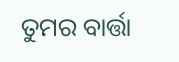ତୁମର ବାର୍ତ୍ତା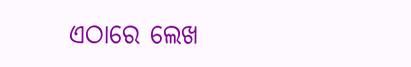ଏଠାରେ ଲେଖ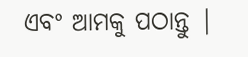ଏବଂ ଆମକୁ ପଠାନ୍ତୁ |